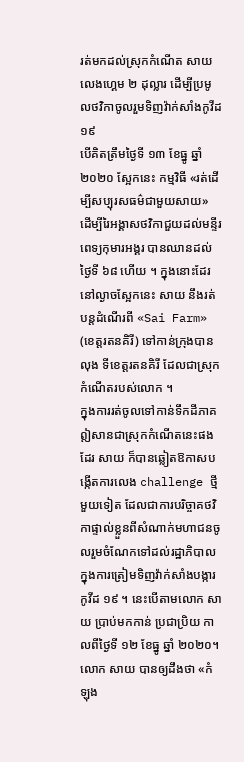រត់មកដល់ស្រុកកំណើត សាយ លេងហ្គេម ២ ដុល្លារ ដើម្បីប្រមូលថវិកាចូលរួមទិញវ៉ាក់សាំងកូវីដ ១៩
បើគិតត្រឹមថ្ងៃទី ១៣ ខែធ្នូ ឆ្នាំ ២០២០ ស្អែកនេះ កម្មវិធី «រត់ដើម្បីសប្បុរសធម៌ជាមួយសាយ» ដើម្បីរៃអង្គាសថវិកាជួយដល់មន្ទីរពេទ្យកុមារអង្គរ បានឈានដល់ថ្ងៃទី ៦៨ ហើយ ។ ក្នុងនោះដែរ នៅល្ងាចស្អែកនេះ សាយ នឹងរត់បន្តដំណើរពី «Sai Farm» (ខេត្តរតនគិរី) ទៅកាន់ក្រុងបានលុង ទីខេត្តរតនគិរី ដែលជាស្រុកកំណើតរបស់លោក ។
ក្នុងការរត់ចូលទៅកាន់ទឹកដីភាគឦសានជាស្រុកកំណើតនេះផងដែរ សាយ ក៏បានឆ្លៀតឱកាសបង្កើតការលេង challenge ថ្មីមួយទៀត ដែលជាការបរិច្ចាគថវិកាផ្ទាល់ខ្លួនពីសំណាក់មហាជនចូលរួមចំណែកទៅដល់រដ្ឋាភិបាល ក្នុងការត្រៀមទិញវ៉ាក់សាំងបង្ការកូវីដ ១៩ ។ នេះបើតាមលោក សាយ ប្រាប់មកកាន់ ប្រជាប្រិយ កាលពីថ្ងៃទី ១២ ខែធ្នូ ឆ្នាំ ២០២០។
លោក សាយ បានឲ្យដឹងថា «កំឡុង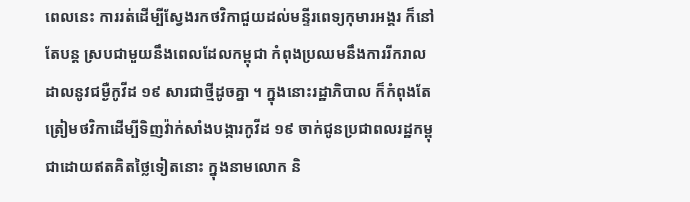ពេលនេះ ការរត់ដើម្បីស្វែងរកថវិកាជួយដល់មន្ទីរពេទ្យកុមារអង្គរ ក៏នៅតែបន្ត ស្របជាមួយនឹងពេលដែលកម្ពុជា កំពុងប្រឈមនឹងការរីករាលដាលនូវជម្ងឺកូវីដ ១៩ សារជាថ្មីដូចគ្នា ។ ក្នុងនោះរដ្ឋាភិបាល ក៏កំពុងតែត្រៀមថវិកាដើម្បីទិញវ៉ាក់សាំងបង្ការកូវីដ ១៩ ចាក់ជូនប្រជាពលរដ្ឋកម្ពុជាដោយឥតគិតថ្លៃទៀតនោះ ក្នុងនាមលោក និ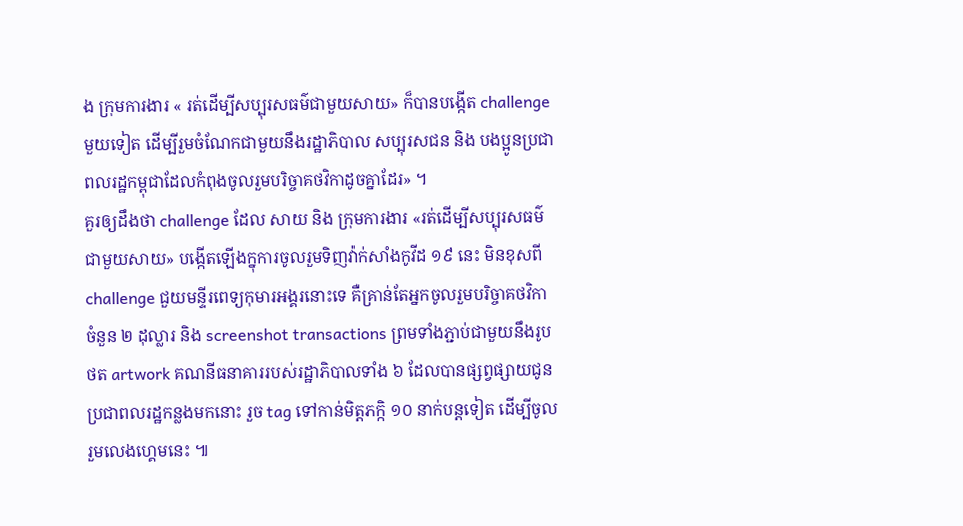ង ក្រុមការងារ « រត់ដើម្បីសប្បុរសធម៌ជាមួយសាយ» ក៏បានបង្កើត challenge មួយទៀត ដើម្បីរួមចំណែកជាមួយនឹងរដ្ឋាភិបាល សប្បុរសជន និង បងប្អូនប្រជាពលរដ្ឋកម្ពុជាដែលកំពុងចូលរួមបរិច្ចាគថវិកាដូចគ្នាដែរ» ។
គួរឲ្យដឹងថា challenge ដែល សាយ និង ក្រុមការងារ «រត់ដើម្បីសប្បុរសធម៌ជាមួយសាយ» បង្កើតឡើងក្នុការចូលរួមទិញវ៉ាក់សាំងកូវីដ ១៩ នេះ មិនខុសពី challenge ជួយមន្ទីរពេទ្យកុមារអង្គរនោះទេ គឺគ្រាន់តែអ្នកចូលរួមបរិច្ចាគថវិកាចំនួន ២ ដុល្លារ និង screenshot transactions ព្រមទាំងភ្ជាប់ជាមួយនឹងរូបថត artwork គណនីធនាគាររបស់រដ្ឋាភិបាលទាំង ៦ ដែលបានផ្សព្វផ្សាយជូនប្រជាពលរដ្ឋកន្លងមកនោះ រួច tag ទៅកាន់មិត្តភក្កិ ១០ នាក់បន្តទៀត ដើម្បីចូលរួមលេងហ្គេមនេះ ៕